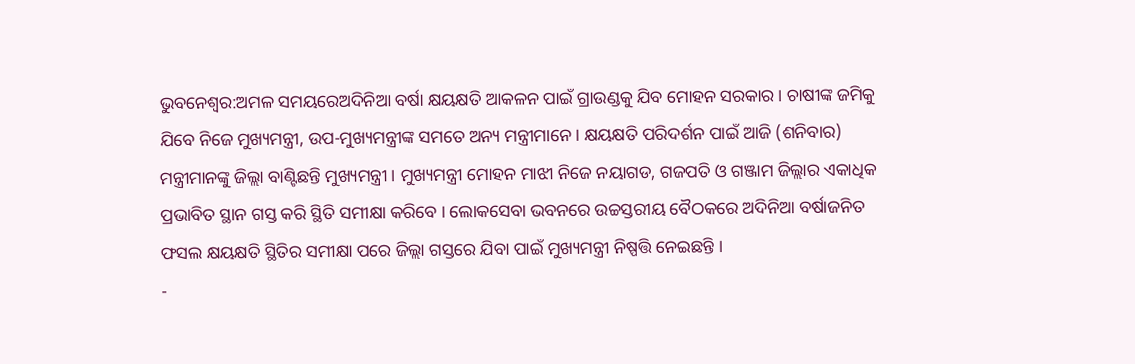ଭୁବନେଶ୍ୱର:ଅମଳ ସମୟରେଅଦିନିଆ ବର୍ଷା କ୍ଷୟକ୍ଷତି ଆକଳନ ପାଇଁ ଗ୍ରାଉଣ୍ଡକୁ ଯିବ ମୋହନ ସରକାର । ଚାଷୀଙ୍କ ଜମିକୁ ଯିବେ ନିଜେ ମୁଖ୍ୟମନ୍ତ୍ରୀ, ଉପ-ମୁଖ୍ୟମନ୍ତ୍ରୀଙ୍କ ସମତେ ଅନ୍ୟ ମନ୍ତ୍ରୀମାନେ । କ୍ଷୟକ୍ଷତି ପରିଦର୍ଶନ ପାଇଁ ଆଜି (ଶନିବାର) ମନ୍ତ୍ରୀମାନଙ୍କୁ ଜିଲ୍ଲା ବାଣ୍ଟିଛନ୍ତି ମୁଖ୍ୟମନ୍ତ୍ରୀ । ମୁଖ୍ୟମନ୍ତ୍ରୀ ମୋହନ ମାଝୀ ନିଜେ ନୟାଗଡ, ଗଜପତି ଓ ଗଞ୍ଜାମ ଜିଲ୍ଲାର ଏକାଧିକ ପ୍ରଭାବିତ ସ୍ଥାନ ଗସ୍ତ କରି ସ୍ଥିତି ସମୀକ୍ଷା କରିବେ । ଲୋକସେବା ଭବନରେ ଉଚ୍ଚସ୍ତରୀୟ ବୈଠକରେ ଅଦିନିଆ ବର୍ଷାଜନିତ ଫସଲ କ୍ଷୟକ୍ଷତି ସ୍ଥିତିର ସମୀକ୍ଷା ପରେ ଜିଲ୍ଲା ଗସ୍ତରେ ଯିବା ପାଇଁ ମୁଖ୍ୟମନ୍ତ୍ରୀ ନିଷ୍ପତ୍ତି ନେଇଛନ୍ତି ।
-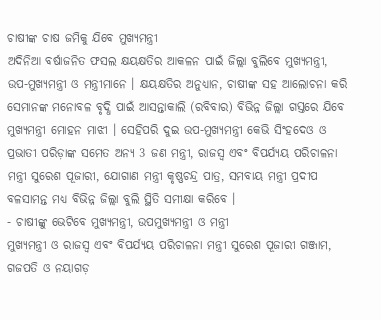ଚାଷୀଙ୍କ ଚାଷ ଜମିକୁ ଯିବେ ମୁଖ୍ୟମନ୍ତ୍ରୀ
ଅଦିନିଆ ବର୍ଷାଜନିତ ଫସଲ କ୍ଷୟକ୍ଷତିର ଆକଳନ ପାଇଁ ଜିଲ୍ଲା ବୁଲିବେ ମୁଖ୍ୟମନ୍ତ୍ରୀ, ଉପ-ମୁଖ୍ୟମନ୍ତ୍ରୀ ଓ ମନ୍ତ୍ରୀମାନେ । କ୍ଷୟକ୍ଷତିର ଅନୁଧ୍ୟାନ, ଚାଷୀଙ୍କ ସହ ଆଲୋଚନା କରି ସେମାନଙ୍କ ମନୋବଳ ବୃଦ୍ଧି ପାଇଁ ଆସନ୍ତାକାଲି (ରବିବାର) ବିଭିନ୍ନ ଜିଲ୍ଲା ଗସ୍ତରେ ଯିବେ ମୁଖ୍ୟମନ୍ତ୍ରୀ ମୋହନ ମାଝୀ । ସେହିପରି ଦୁଇ ଉପ-ମୁଖ୍ୟମନ୍ତ୍ରୀ କେଭି ସିଂହଦେଓ ଓ ପ୍ରଭାତୀ ପରିଡ଼ାଙ୍କ ସମେତ ଅନ୍ୟ 3 ଜଣ ମନ୍ତ୍ରୀ, ରାଜସ୍ୱ ଏବଂ ବିପର୍ଯ୍ୟୟ ପରିଚାଳନା ମନ୍ତ୍ରୀ ସୁରେଶ ପୂଜାରୀ, ଯୋଗାଣ ମନ୍ତ୍ରୀ କୃଷ୍ଣଚନ୍ଦ୍ର ପାତ୍ର, ସମବାୟ ମନ୍ତ୍ରୀ ପ୍ରଦୀପ ବଳସାମନ୍ତ ମଧ୍ୟ ବିଭିନ୍ନ ଜିଲ୍ଲା ବୁଲି ସ୍ଥିତି ସମୀକ୍ଷା କରିବେ ।
- ଚାଷୀଙ୍କୁ ଭେଟିବେ ମୁଖ୍ୟମନ୍ତ୍ରୀ, ଉପମୁଖ୍ୟମନ୍ତ୍ରୀ ଓ ମନ୍ତ୍ରୀ
ମୁଖ୍ୟମନ୍ତ୍ରୀ ଓ ରାଜସ୍ୱ ଏବଂ ବିପର୍ଯ୍ୟୟ ପରିଚାଳନା ମନ୍ତ୍ରୀ ସୁରେଶ ପୂଜାରୀ ଗଞ୍ଜାମ, ଗଜପତି ଓ ନୟାଗଡ଼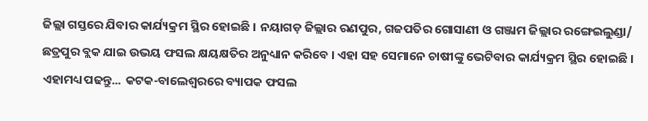ଜିଲ୍ଲା ଗସ୍ତରେ ଯିବାର କାର୍ଯ୍ୟକ୍ରମ ସ୍ଥିର ହୋଇଛି । ନୟାଗଡ଼ ଜିଲ୍ଲାର ରଣପୁର, ଗଜପତିର ଗୋସାଣୀ ଓ ଗଞ୍ଜାମ ଜିଲ୍ଲାର ରଙ୍ଗେଇଲୁଣ୍ଡା/ ଛତ୍ରପୁର ବ୍ଲକ ଯାଇ ଉଭୟ ଫସଲ କ୍ଷୟକ୍ଷତିର ଅନୁଧ୍ୟାନ କରିବେ । ଏହା ସହ ସେମାନେ ଚାଷୀଙ୍କୁ ଭେଟିବାର କାର୍ଯ୍ୟକ୍ରମ ସ୍ଥିର ହୋଇଛି ।
ଏହାମଧ୍ୟ ପଢନ୍ତୁ... କଟକ-ବାଲେଶ୍ବରରେ ବ୍ୟାପକ ଫସଲ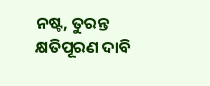ନଷ୍ଟ, ତୁରନ୍ତ କ୍ଷତିପୂରଣ ଦାବି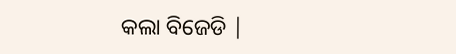କଲା ବିଜେଡି |